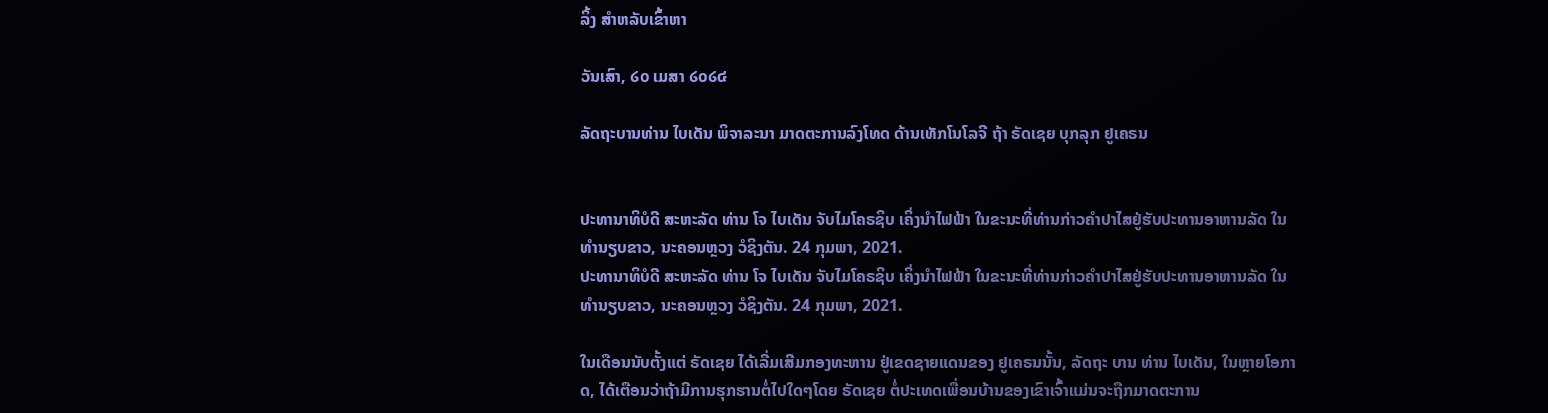ລິ້ງ ສຳຫລັບເຂົ້າຫາ

ວັນເສົາ, ໒໐ ເມສາ ໒໐໒໔

ລັດຖະບານທ່ານ ໄບເດັນ ພິຈາລະນາ ມາດຕະການລົງໂທດ ດ້ານເທັກໂນໂລຈີ ຖ້າ ຣັດເຊຍ ບຸກລຸກ ຢູເຄຣນ


ປະທານາທິບໍດີ ສະຫະລັດ ທ່ານ ໂຈ ໄບເດັນ ຈັບໄມໂຄຣຊິບ ເຄິ່ງນຳໄຟຟ້າ ໃນຂະນະທີ່ທ່ານກ່າວຄຳປາໄສຢູ່ຮັບປະທານອາຫານລັດ ໃນທຳນຽບຂາວ, ນະຄອນຫຼວງ ວໍຊິງຕັນ. 24 ກຸມພາ, 2021.
ປະທານາທິບໍດີ ສະຫະລັດ ທ່ານ ໂຈ ໄບເດັນ ຈັບໄມໂຄຣຊິບ ເຄິ່ງນຳໄຟຟ້າ ໃນຂະນະທີ່ທ່ານກ່າວຄຳປາໄສຢູ່ຮັບປະທານອາຫານລັດ ໃນທຳນຽບຂາວ, ນະຄອນຫຼວງ ວໍຊິງຕັນ. 24 ກຸມພາ, 2021.

ໃນເດືອນນັບຕັ້ງແຕ່ ຣັດເຊຍ ໄດ້ເລີ່ມເສີມກອງທະຫານ ຢູ່ເຂດຊາຍແດນຂອງ ຢູເຄຣນນັ້ນ, ລັດຖະ ບານ ທ່ານ ໄບເດັນ, ໃນຫຼາຍໂອກາດ, ໄດ້ເຕືອນວ່າຖ້າມີການຮຸກຮານຕໍ່ໄປໃດໆໂດຍ ຣັດເຊຍ ຕໍ່ປະເທດເພື່ອນບ້ານຂອງເຂົາເຈົ້າແມ່ນຈະຖືກມາດຕະການ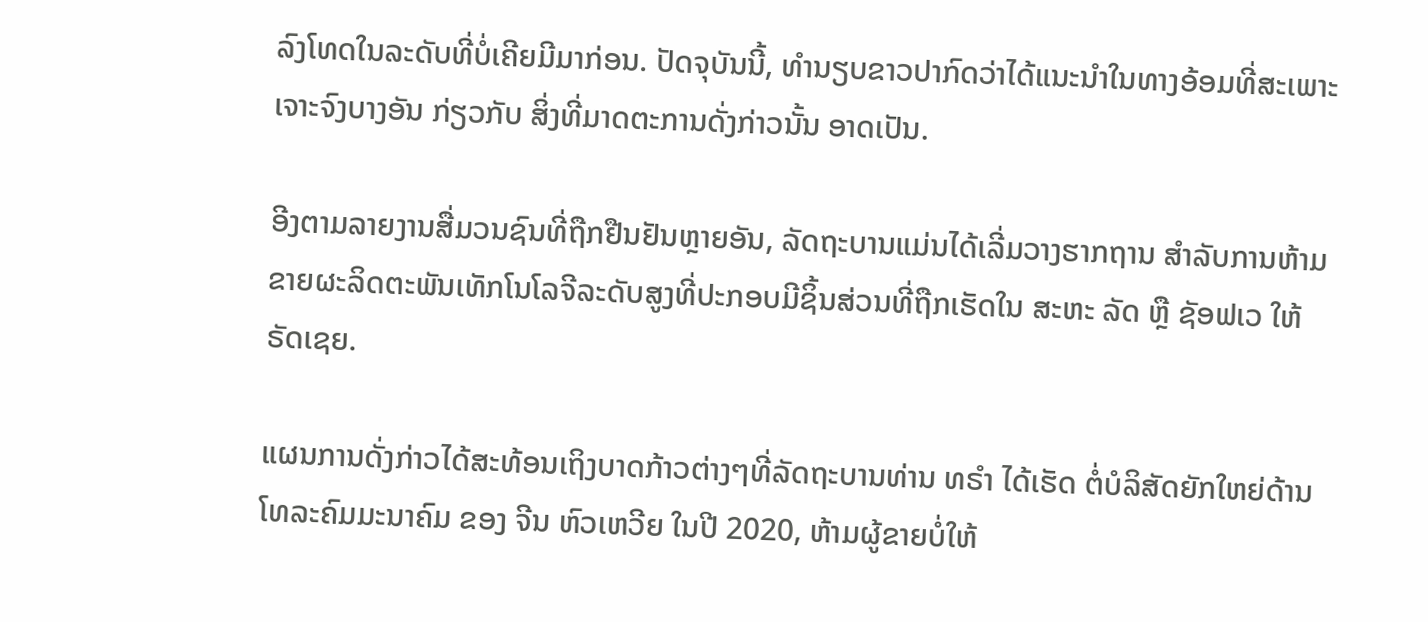ລົງໂທດໃນລະດັບທີ່ບໍ່ເຄີຍມີມາກ່ອນ. ປັດຈຸບັນນີ້, ທຳນຽບຂາວປາກົດວ່າໄດ້ແນະນຳໃນທາງອ້ອມທີ່ສະເພາະເຈາະຈົງບາງອັນ ກ່ຽວກັບ ສິ່ງທີ່ມາດຕະການດັ່ງກ່າວນັ້ນ ອາດເປັນ.

ອີງຕາມລາຍງານສື່ມວນຊົນທີ່ຖືກຢືນຢັນຫຼາຍອັນ, ລັດຖະບານແມ່ນໄດ້ເລີ່ມວາງຮາກຖານ ສຳລັບການຫ້າມຂາຍຜະລິດຕະພັນເທັກໂນໂລຈີລະດັບສູງທີ່ປະກອບມີຊິ້ນສ່ວນທີ່ຖືກເຮັດໃນ ສະຫະ ລັດ ຫຼື ຊັອຟເວ ໃຫ້ ຣັດເຊຍ.

ແຜນການດັ່ງກ່າວໄດ້ສະທ້ອນເຖິງບາດກ້າວຕ່າງໆທີ່ລັດຖະບານທ່ານ ທຣຳ ໄດ້ເຮັດ ຕໍ່ບໍລິສັດຍັກໃຫຍ່ດ້ານໂທລະຄົມມະນາຄົມ ຂອງ ຈີນ ຫົວເຫວີຍ ໃນປີ 2020, ຫ້າມຜູ້ຂາຍບໍ່ໃຫ້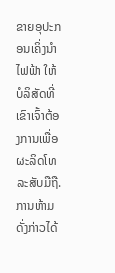ຂາຍອຸປະກອນເຄິ່ງນຳໄຟຟ້າ ໃຫ້ບໍລິສັດທີ່ເຂົາເຈົ້າຕ້ອງການເພື່ອຜະລິດໂທລະສັບມືຖື. ການຫ້າມດັ່ງກ່າວໄດ້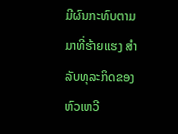ມີຜົນກະທົບຕາມມາທີ່ຮ້າຍແຮງ ສຳລັບທຸລະກິດຂອງ ຫົວເຫວີ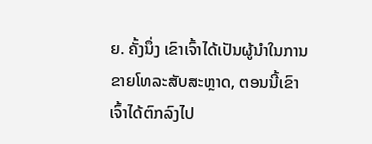ຍ. ຄັ້ງນຶ່ງ ເຂົາເຈົ້າໄດ້ເປັນຜູ້ນຳໃນການຂາຍໂທລະສັບສະຫຼາດ, ຕອນນີ້ເຂົາເຈົ້າໄດ້ຕົກລົງໄປ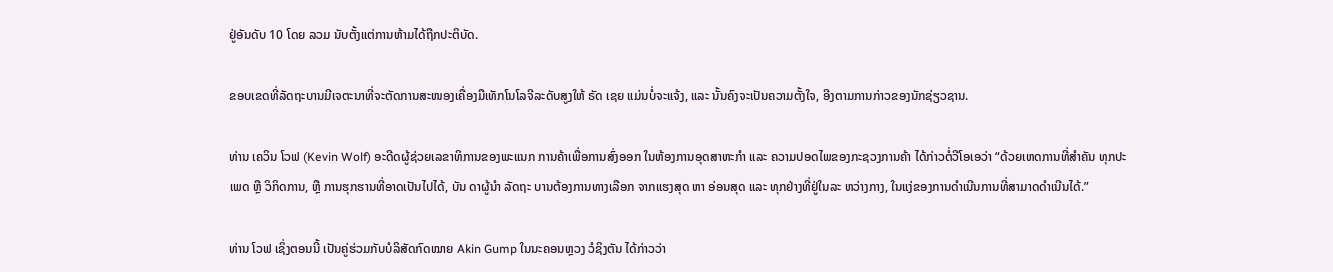ຢູ່ອັນດັບ 10 ໂດຍ ລວມ ນັບຕັ້ງແຕ່ການຫ້າມໄດ້ຖືກປະຕິບັດ.

ຂອບເຂດທີ່ລັດຖະບານມີເຈຕະນາທີ່ຈະຕັດການສະໜອງເຄື່ອງມືເທັກໂນໂລຈີລະດັບສູງໃຫ້ ຣັດ ເຊຍ ແມ່ນບໍ່ຈະແຈ້ງ, ແລະ ນັ້ນຄົງຈະເປັນຄວາມຕັ້ງໃຈ, ອີງຕາມການກ່າວຂອງນັກຊ່ຽວຊານ.

ທ່ານ ເຄວິນ ໂວຟ (Kevin Wolf) ອະດີດຜູ້ຊ່ວຍເລຂາທິການຂອງພະແນກ ການຄ້າເພື່ອການສົ່ງອອກ ໃນຫ້ອງການອຸດສາຫະກຳ ແລະ ຄວາມປອດໄພຂອງກະຊວງການຄ້າ ໄດ້ກ່າວຕໍ່ວີໂອເອວ່າ “ດ້ວຍເຫດການທີ່ສຳຄັນ ທຸກປະ ເພດ ຫຼື ວິກິດການ, ຫຼື ການຮຸກຮານທີ່ອາດເປັນໄປໄດ້, ບັນ ດາຜູ້ນຳ ລັດຖະ ບານຕ້ອງການທາງເລືອກ ຈາກແຮງສຸດ ຫາ ອ່ອນສຸດ ແລະ ທຸກຢ່າງທີ່ຢູ່ໃນລະ ຫວ່າງກາງ, ໃນແງ່ຂອງການດຳເນີນການທີ່ສາມາດດຳເນີນໄດ້.”

ທ່ານ ໂວຟ ເຊິ່ງຕອນນີ້ ເປັນຄູ່ຮ່ວມກັບບໍລິສັດກົດໝາຍ Akin Gump ໃນນະຄອນຫຼວງ ວໍຊິງຕັນ ໄດ້ກ່າວວ່າ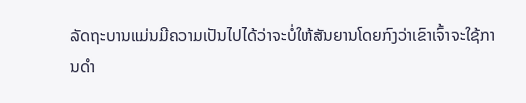ລັດຖະບານແມ່ນມີຄວາມເປັນໄປໄດ້ວ່າຈະບໍ່ໃຫ້ສັນຍານໂດຍກົງວ່າເຂົາເຈົ້າຈະໃຊ້ການດຳ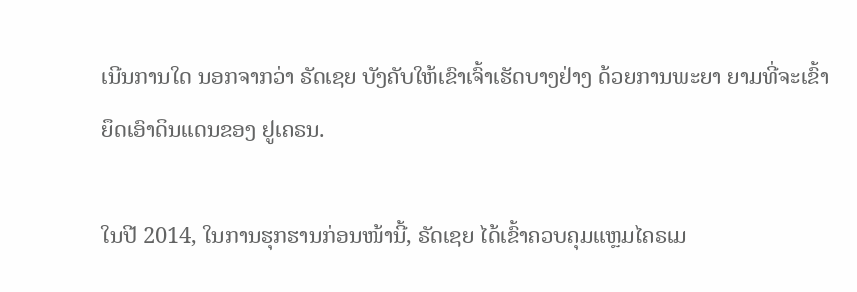ເນີນການໃດ ນອກຈາກວ່າ ຣັດເຊຍ ບັງຄັບໃຫ້ເຂົາເຈົ້າເຮັດບາງຢ່າງ ດ້ວຍການພະຍາ ຍາມທີ່ຈະເຂົ້າຍຶດເອົາດິນແດນຂອງ ຢູເຄຣນ.

ໃນປີ 2014, ໃນການຮຸກຮານກ່ອນໜ້ານີ້, ຣັດເຊຍ ໄດ້ເຂົ້າຄວບຄຸມແຫຼມໄຄຣເມ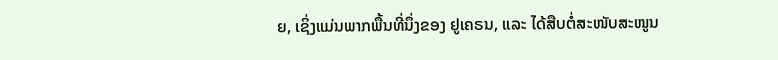ຍ, ເຊິ່ງແມ່ນພາກພື້ນທີ່ນຶ່ງຂອງ ຢູເຄຣນ, ແລະ ໄດ້ສືບຕໍ່ສະໜັບສະໜູນ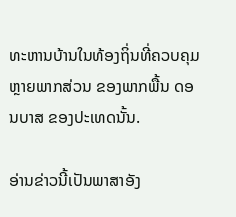ທະຫານບ້ານໃນທ້ອງຖິ່ນທີ່ຄວບຄຸມຫຼາຍພາກສ່ວນ ຂອງພາກພື້ນ ດອນບາສ ຂອງປະເທດນັ້ນ.

ອ່ານຂ່າວນີ້ເປັນພາສາອັງ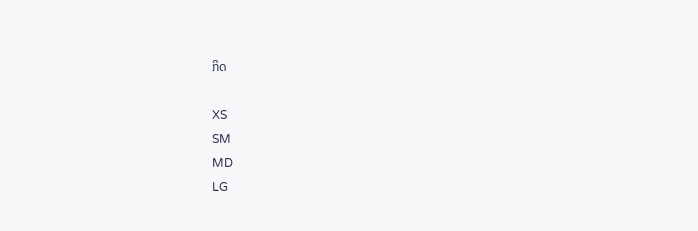ກິດ

XS
SM
MD
LG